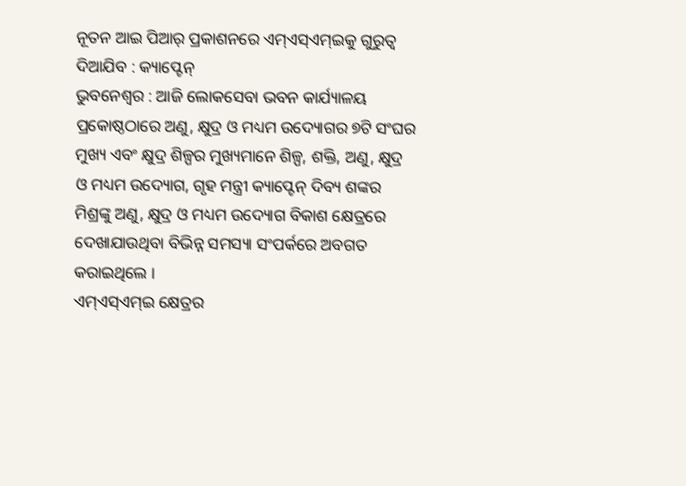ନୂତନ ଆଇ ପିଆର୍ ପ୍ରକାଶନରେ ଏମ୍ଏସ୍ଏମ୍ଇକୁ ଗୁରୁତ୍ୱ ଦିଆଯିବ : କ୍ୟାପ୍ଟେନ୍
ଭୁବନେଶ୍ୱର : ଆଜି ଲୋକସେବା ଭବନ କାର୍ଯ୍ୟାଳୟ ପ୍ରକୋଷ୍ଠଠାରେ ଅଣୁ, କ୍ଷୁଦ୍ର ଓ ମଧ୍ୟମ ଉଦ୍ୟୋଗର ୭ଟି ସଂଘର ମୁଖ୍ୟ ଏବଂ କ୍ଷୁଦ୍ର ଶିଳ୍ପର ମୁଖ୍ୟମାନେ ଶିଳ୍ପ, ଶକ୍ତି, ଅଣୁ, କ୍ଷୁଦ୍ର ଓ ମଧ୍ୟମ ଉଦ୍ୟୋଗ, ଗୃହ ମନ୍ତ୍ରୀ କ୍ୟାପ୍ଟେନ୍ ଦିବ୍ୟ ଶଙ୍କର ମିଶ୍ରଙ୍କୁ ଅଣୁ, କ୍ଷୁଦ୍ର ଓ ମଧ୍ୟମ ଉଦ୍ୟୋଗ ବିକାଶ କ୍ଷେତ୍ରରେ ଦେଖାଯାଉଥିବା ବିଭିନ୍ନ ସମସ୍ୟା ସଂପର୍କରେ ଅବଗତ କରାଇଥିଲେ ।
ଏମ୍ଏସ୍ଏମ୍ଇ କ୍ଷେତ୍ରର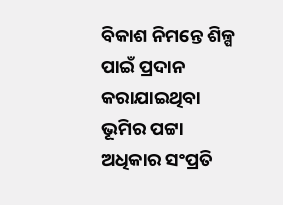ବିକାଶ ନିମନ୍ତେ ଶିଳ୍ପ ପାଇଁ ପ୍ରଦାନ କରାଯାଇଥିବା ଭୂମିର ପଟ୍ଟା ଅଧିକାର ସଂପ୍ରତି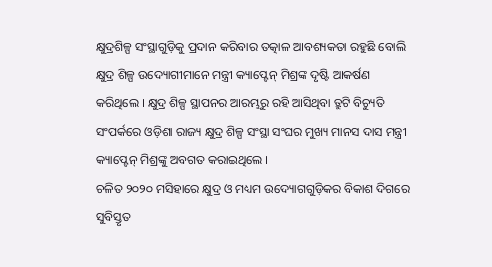କ୍ଷୁଦ୍ରଶିଳ୍ପ ସଂସ୍ଥାଗୁଡ଼ିକୁ ପ୍ରଦାନ କରିବାର ତତ୍କାଳ ଆବଶ୍ୟକତା ରହୁଛି ବୋଲି କ୍ଷୁଦ୍ର ଶିଳ୍ପ ଉଦ୍ୟୋଗୀମାନେ ମନ୍ତ୍ରୀ କ୍ୟାପ୍ଟେନ୍ ମିଶ୍ରଙ୍କ ଦୃଷ୍ଟି ଆକର୍ଷଣ କରିଥିଲେ । କ୍ଷୁଦ୍ର ଶିଳ୍ପ ସ୍ଥାପନର ଆରମ୍ଭରୁ ରହି ଆସିଥିବା ତ୍ରୁଟି ବିଚ୍ୟୁତି ସଂପର୍କରେ ଓଡ଼ିଶା ରାଜ୍ୟ କ୍ଷୁଦ୍ର ଶିଳ୍ପ ସଂସ୍ଥା ସଂଘର ମୁଖ୍ୟ ମାନସ ଦାସ ମନ୍ତ୍ରୀ କ୍ୟାପ୍ଟେନ୍ ମିଶ୍ରଙ୍କୁ ଅବଗତ କରାଇଥିଲେ ।
ଚଳିତ ୨୦୨୦ ମସିହାରେ କ୍ଷୁଦ୍ର ଓ ମଧ୍ୟମ ଉଦ୍ୟୋଗଗୁଡ଼ିକର ବିକାଶ ଦିଗରେ ସୁବିସ୍ତୃତ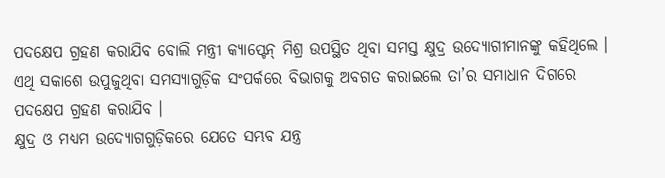ପଦକ୍ଷେପ ଗ୍ରହଣ କରାଯିବ ବୋଲି ମନ୍ତ୍ରୀ କ୍ୟାପ୍ଟେନ୍ ମିଶ୍ର ଉପସ୍ଥିତ ଥିବା ସମସ୍ତ କ୍ଷୁଦ୍ର ଉଦ୍ୟୋଗୀମାନଙ୍କୁ କହିଥିଲେ । ଏଥି ସକାଶେ ଉପୁଜୁଥିବା ସମସ୍ୟାଗୁଡ଼ିକ ସଂପର୍କରେ ବିଭାଗକୁ ଅବଗତ କରାଇଲେ ତା’ର ସମାଧାନ ଦିଗରେ ପଦକ୍ଷେପ ଗ୍ରହଣ କରାଯିବ ।
କ୍ଷୁଦ୍ର ଓ ମଧ୍ୟମ ଉଦ୍ୟୋଗଗୁଡ଼ିକରେ ଯେତେ ସମ୍ଭବ ଯନ୍ତ୍ର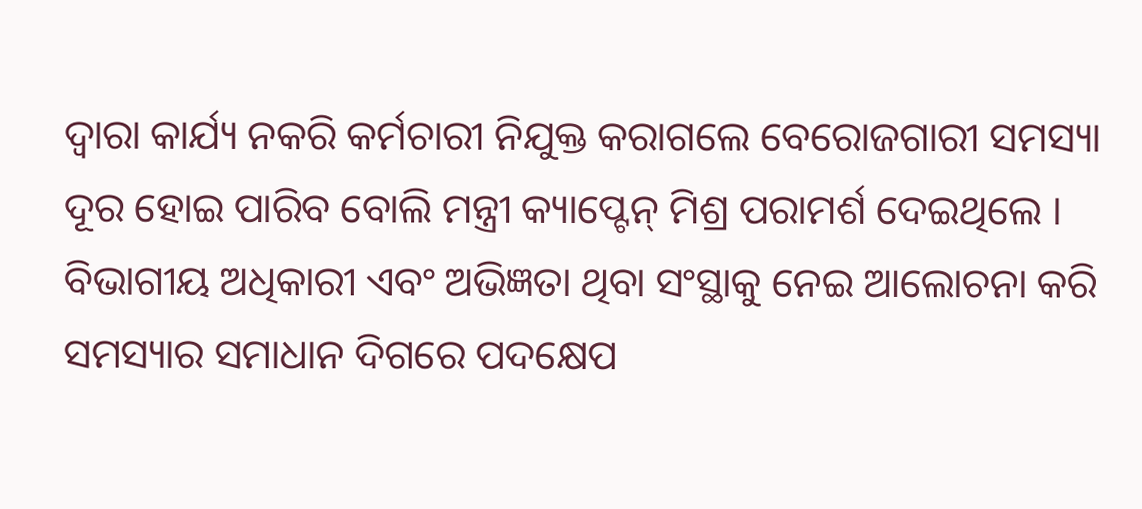ଦ୍ୱାରା କାର୍ଯ୍ୟ ନକରି କର୍ମଚାରୀ ନିଯୁକ୍ତ କରାଗଲେ ବେରୋଜଗାରୀ ସମସ୍ୟା ଦୂର ହୋଇ ପାରିବ ବୋଲି ମନ୍ତ୍ରୀ କ୍ୟାପ୍ଟେନ୍ ମିଶ୍ର ପରାମର୍ଶ ଦେଇଥିଲେ । ବିଭାଗୀୟ ଅଧିକାରୀ ଏବଂ ଅଭିଜ୍ଞତା ଥିବା ସଂସ୍ଥାକୁ ନେଇ ଆଲୋଚନା କରି ସମସ୍ୟାର ସମାଧାନ ଦିଗରେ ପଦକ୍ଷେପ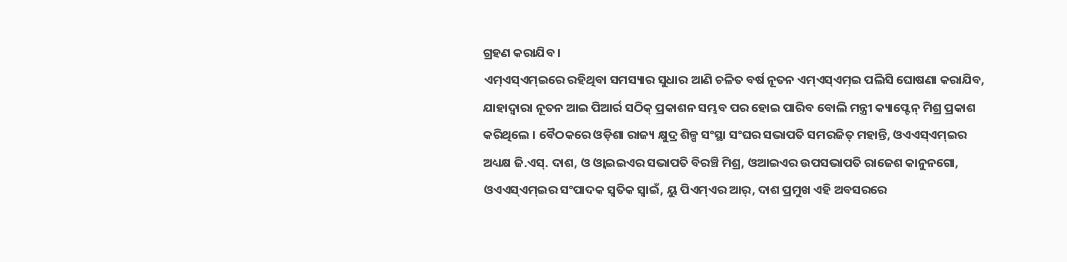ଗ୍ରହଣ କରାଯିବ ।
ଏମ୍ଏସ୍ଏମ୍ଇରେ ରହିଥିବା ସମସ୍ୟାର ସୁଧାର ଆଣି ଚଳିତ ବର୍ଷ ନୂତନ ଏମ୍ଏସ୍ଏମ୍ଇ ପଲିସି ଘୋଷଣା କରାଯିବ, ଯାହାଦ୍ୱାରା ନୂତନ ଆଇ ପିଆର୍ର ସଠିକ୍ ପ୍ରକାଶନ ସମ୍ଭବ ପର ହୋଇ ପାରିବ ବୋଲି ମନ୍ତ୍ରୀ କ୍ୟାପ୍ଟେନ୍ ମିଶ୍ର ପ୍ରକାଶ କରିଥିଲେ । ବୈଠକରେ ଓଡ଼ିଶା ରାଜ୍ୟ କ୍ଷୁଦ୍ର ଶିଳ୍ପ ସଂସ୍ଥା ସଂଘର ସଭାପତି ସମରଜିତ୍ ମହାନ୍ତି, ଓଏଏସ୍ଏମ୍ଇର ଅଧ୍ୟକ୍ଷ ଜି.ଏସ୍. ଦାଶ, ଓ ଓ୍ୱାଇଇଏର ସଭାପତି ବିରଞ୍ଚି ମିଶ୍ର, ଓଆଇଏର ଉପସଭାପତି ରାଜେଶ କାନୁନଗୋ, ଓଏଏସ୍ଏମ୍ଇର ସଂପାଦକ ସ୍ୱତିକ ସ୍ୱାଇଁ, ୟୁ ପିଏମ୍ଏର ଆର୍, ଦାଶ ପ୍ରମୁଖ ଏହି ଅବସରରେ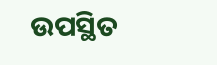ଉପସ୍ଥିତ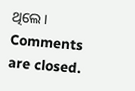ଥିଲେ ।
Comments are closed.